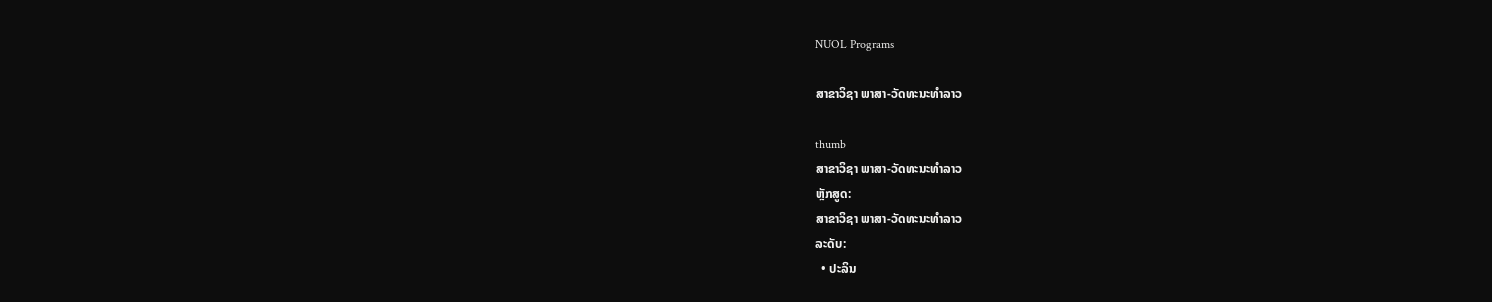NUOL Programs

ສາຂາວິຊາ ພາສາ-ວັດທະນະທໍາລາວ

thumb
ສາຂາວິຊາ ພາສາ-ວັດທະນະທໍາລາວ
ຫຼັກສູດ:
ສາຂາວິຊາ ພາສາ-ວັດທະນະທໍາລາວ
ລະດັບ:
  • ປະລິນ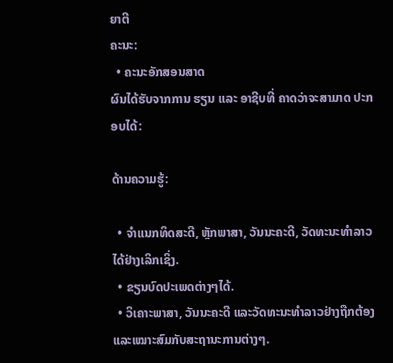ຍາຕີ
ຄະນະ:
  • ຄະນະອັກສອນສາດ
ຜົນໄດ້ຮັບຈາກການ ຮຽນ ແລະ ອາຊີບທີ່ ຄາດວ່າຈະສາມາດ ປະກອບໄດ້:

ດ້ານຄວາມຮູ້:

  • ຈໍາແນກທິດສະດີ, ຫຼັກພາສາ, ວັນນະຄະດີ, ວັດທະນະທໍາລາວໄດ້ຢ່າງເລິກເຊິ່ງ.
  • ຂຽນບົດປະເພດຕ່າງໆໄດ້.
  • ວິເຄາະພາສາ, ວັນນະຄະດີ ແລະວັດທະນະທໍາລາວຢ່າງຖືກຕ້ອງ ແລະເໝາະສົມກັບສະຖານະການຕ່າງໆ.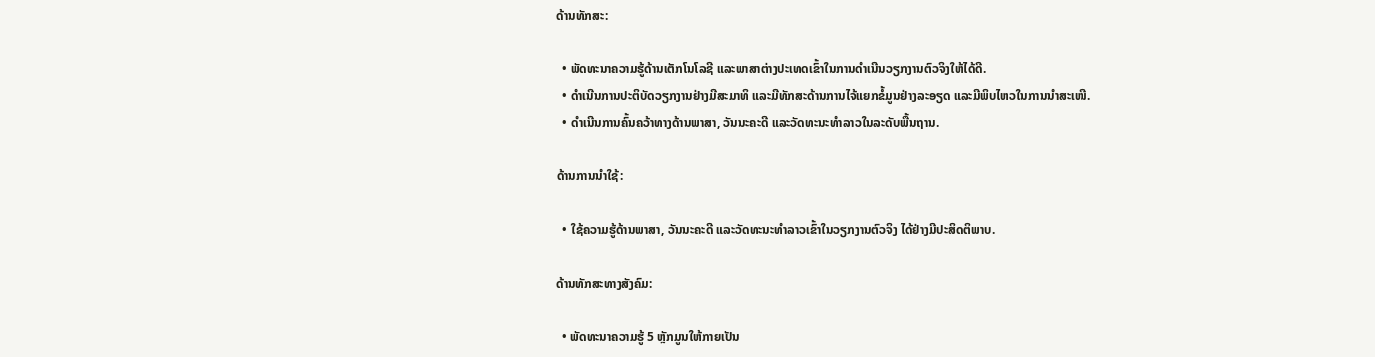ດ້ານທັກສະ:

  • ພັດທະນາຄວາມຮູ້ດ້ານເຕັກໂນໂລຊີ ແລະພາສາຕ່າງປະເທດເຂົ້າໃນການດໍາເນີນວຽກງານຕົວຈິງໃຫ້ໄດ້ດີ.
  • ດໍາເນີນການປະຕິບັດວຽກງານຢ່າງມີສະມາທິ ແລະມີທັກສະດ້ານການໄຈ້ແຍກຂໍ້ມູນຢ່າງລະອຽດ ແລະມີພິບໄຫວໃນການນໍາສະເໜີ.
  • ດໍາເນີນການຄົ້ນຄວ້າທາງດ້ານພາສາ, ວັນນະຄະດີ ແລະວັດທະນະທໍາລາວໃນລະດັບພື້ນຖານ.

ດ້ານການນໍາໃຊ້:

  • ໃຊ້ຄວາມຮູ້ດ້ານພາສາ, ວັນນະຄະດີ ແລະວັດທະນະທໍາລາວເຂົ້າໃນວຽກງານຕົວຈິງ ໄດ້ຢ່າງມີປະສິດຕິພາບ.

ດ້ານທັກສະທາງສັງຄົມ:

  • ພັດທະນາຄວາມຮູ້ 5 ຫຼັກມູນໃຫ້ກາຍເປັນ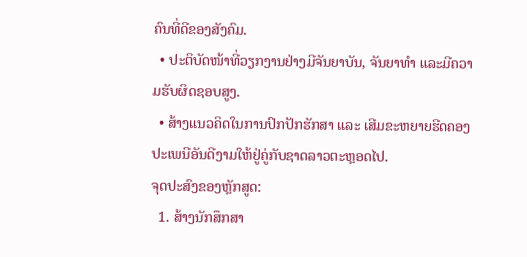ຄົນທີ່ດີຂອງສັງຄົມ.
  • ປະຕິບັດໜ້າທີ່ວຽກງານຢ່າງມີຈັນຍາບັນ, ຈັນຍາທໍາ ແລະມີຄວາມຮັບຜິດຊອບສູງ.
  • ສ້າງແນວຄິດໃນການປົກປັກຮັກສາ ແລະ ເສີມຂະຫຍາຍຮີດຄອງປະເພນີອັນດີງາມໃຫ້ຢູ່ຄູ່ກັບຊາດລາວຕະຫຼອດໄປ.
ຈຸດປະສົງຂອງຫຼັກສູດ:
  1. ສ້າງນັກສຶກສາ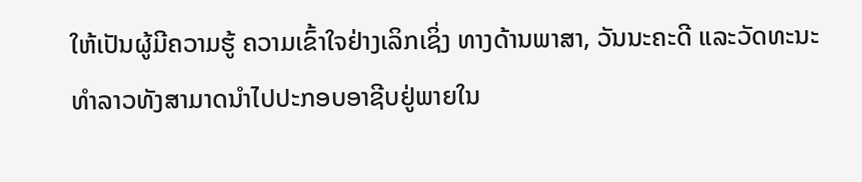ໃຫ້ເປັນຜູ້ມີຄວາມຮູ້ ຄວາມເຂົ້າໃຈຢ່າງເລິກເຊິ່ງ ທາງດ້ານພາສາ, ວັນນະຄະດີ ແລະວັດທະນະທໍາລາວທັງສາມາດນຳໄປປະກອບອາຊີບຢູ່ພາຍໃນ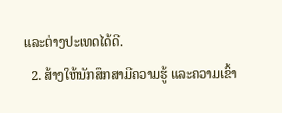ແລະຕ່າງປະເທດໄດ້ດີ.
  2. ສ້າງໃຫ້ນັກສຶກສາມີຄວາມຮູ້ ແລະຄວາມເຂົ້າ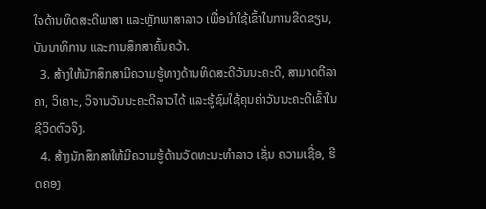ໃຈດ້ານທິດສະດີພາສາ ແລະຫຼັກພາສາລາວ ເພື່ອນໍາໃຊ້ເຂົ້າໃນການຂີດຂຽນ, ບັນນາທິການ ແລະການສຶກສາຄົ້ນຄວ້າ.
  3. ສ້າງໃຫ້ນັກສຶກສາມີຄວາມຮູ້ທາງດ້ານທິດສະດີວັນນະຄະດີ, ສາມາດຕີລາຄາ, ວິເຄາະ, ວິຈານວັນນະຄະດີລາວໄດ້ ແລະຮູ້ຊົມໃຊ້ຄຸນຄ່າວັນນະຄະດີເຂົ້າໃນຊີວິດຕົວຈິງ.
  4. ສ້າງນັກສຶກສາໃຫ້ມີຄວາມຮູ້ດ້ານວັດທະນະທໍາລາວ ເຊັ່ນ ຄວາມເຊື່ອ, ຮີດຄອງ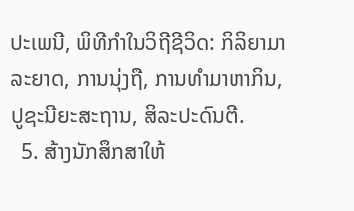ປະເພນີ, ພິທີກໍາໃນວິຖີຊີວິດ: ກິລິຍາມາລະຍາດ, ການນຸ່ງຖື, ການທໍາມາຫາກິນ, ປູຊະນີຍະສະຖານ, ສິລະປະດົນຕີ.
  5. ສ້າງນັກສຶກສາໃຫ້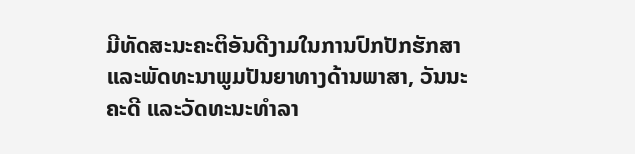ມີທັດສະນະຄະຕິອັນດີງາມໃນການປົກປັກຮັກສາ ແລະພັດທະນາພູມປັນຍາທາງດ້ານພາສາ, ວັນນະຄະດີ ແລະວັດທະນະທໍາລາ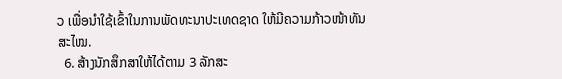ວ ເພື່ອນໍາໃຊ້ເຂົ້າໃນການພັດທະນາປະເທດຊາດ ໃຫ້ມີຄວາມກ້າວໜ້າທັນສະໄໝ.
  6. ສ້າງນັກສຶກສາໃຫ້ໄດ້ຕາມ 3 ລັກສະ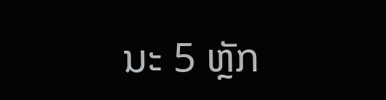ນະ 5 ຫຼັກ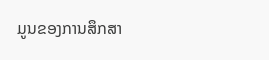ມູນຂອງການສຶກສາ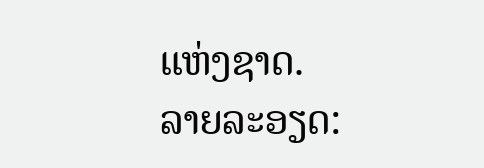ແຫ່ງຊາດ.
ລາຍລະອຽດ: